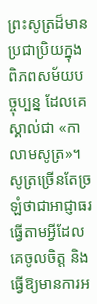ព្រះសូត្រដ៏មានប្រជាប្រិយក្នុងពិភពសម័យបច្ចុប្បន្ន ដែលគេស្គាល់ជា «កាលាមសូត្រ»។ សូត្រច្រើនតែច្រឡំថាជាអាជ្ញាធរធ្វើតាមអ្វីដែលគេចូលចិត្ត និង ធ្វើឱ្យមានការអ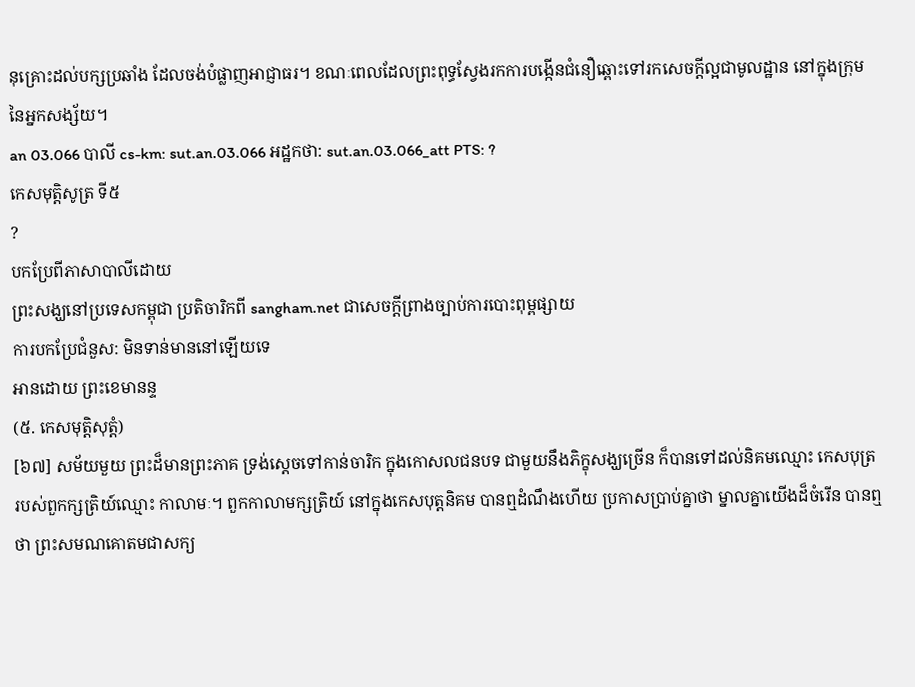នុគ្រោះដល់បក្សប្រឆាំង ដែលចង់បំផ្លាញអាជ្ញាធរ។ ខណៈពេលដែលព្រះពុទ្ធស្វែងរកការបង្កើនជំនឿឆ្ពោះទៅរកសេចក្តីល្អជាមូលដ្ឋាន នៅក្នុងក្រុមនៃអ្នកសង្ស័យ។
an 03.066 បាលី cs-km: sut.an.03.066 អដ្ឋកថា: sut.an.03.066_att PTS: ?
កេសមុត្តិសូត្រ ទី៥
?
បកប្រែពីភាសាបាលីដោយ
ព្រះសង្ឃនៅប្រទេសកម្ពុជា ប្រតិចារិកពី sangham.net ជាសេចក្តីព្រាងច្បាប់ការបោះពុម្ពផ្សាយ
ការបកប្រែជំនួស: មិនទាន់មាននៅឡើយទេ
អានដោយ ព្រះខេមានន្ទ
(៥. កេសមុត្តិសុត្តំ)
[៦៧] សម័យមួយ ព្រះដ៏មានព្រះភាគ ទ្រង់ស្ដេចទៅកាន់ចារិក ក្នុងកោសលជនបទ ជាមួយនឹងភិក្ខុសង្ឃច្រើន ក៏បានទៅដល់និគមឈ្មោះ កេសបុត្រ របស់ពួកក្សត្រិយ៍ឈ្មោះ កាលាមៈ។ ពួកកាលាមក្សត្រិយ៍ នៅក្នុងកេសបុត្តនិគម បានឮដំណឹងហើយ ប្រកាសប្រាប់គ្នាថា ម្នាលគ្នាយើងដ៏ចំរើន បានឮថា ព្រះសមណគោតមជាសក្យ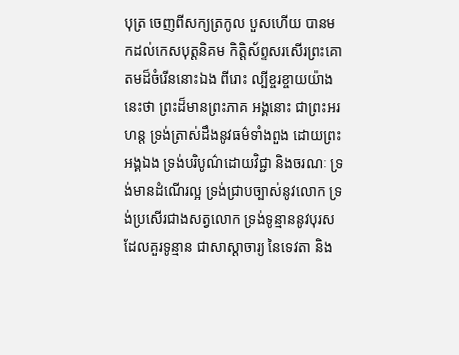បុត្រ ចេញពីសក្យត្រកូល បួសហើយ បានមកដល់កេសបុត្តនិគម កិត្តិស័ព្ទសរសើរព្រះគោតមដ៏ចំរើននោះឯង ពីរោះ ល្បីខ្ចរខ្ចាយយ៉ាងនេះថា ព្រះដ៏មានព្រះភាគ អង្គនោះ ជាព្រះអរហន្ត ទ្រង់ត្រាស់ដឹងនូវធម៌ទាំងពួង ដោយព្រះអង្គឯង ទ្រង់បរិបូណ៌ដោយវិជ្ជា និងចរណៈ ទ្រង់មានដំណើរល្អ ទ្រង់ជ្រាបច្បាស់នូវលោក ទ្រង់ប្រសើរជាងសត្វលោក ទ្រង់ទូន្មាននូវបុរស ដែលគួរទូន្មាន ជាសាស្ដាចារ្យ នៃទេវតា និង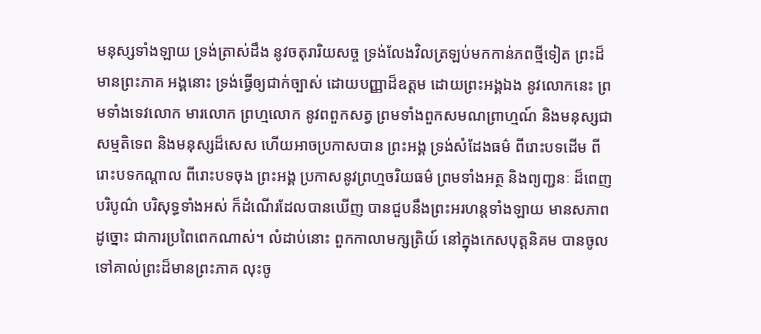មនុស្សទាំងឡាយ ទ្រង់ត្រាស់ដឹង នូវចតុរារិយសច្ច ទ្រង់លែងវិលត្រឡប់មកកាន់ភពថ្មីទៀត ព្រះដ៏មានព្រះភាគ អង្គនោះ ទ្រង់ធ្វើឲ្យជាក់ច្បាស់ ដោយបញ្ញាដ៏ឧត្ដម ដោយព្រះអង្គឯង នូវលោកនេះ ព្រមទាំងទេវលោក មារលោក ព្រហ្មលោក នូវពពួកសត្វ ព្រមទាំងពួកសមណព្រាហ្មណ៍ និងមនុស្សជាសម្មតិទេព និងមនុស្សដ៏សេស ហើយអាចប្រកាសបាន ព្រះអង្គ ទ្រង់សំដែងធម៌ ពីរោះបទដើម ពីរោះបទកណ្ដាល ពីរោះបទចុង ព្រះអង្គ ប្រកាសនូវព្រហ្មចរិយធម៌ ព្រមទាំងអត្ថ និងព្យញ្ជនៈ ដ៏ពេញបរិបូណ៌ បរិសុទ្ធទាំងអស់ ក៏ដំណើរដែលបានឃើញ បានជួបនឹងព្រះអរហន្តទាំងឡាយ មានសភាពដូច្នោះ ជាការប្រពៃពេកណាស់។ លំដាប់នោះ ពួកកាលាមក្សត្រិយ៍ នៅក្នុងកេសបុត្តនិគម បានចូលទៅគាល់ព្រះដ៏មានព្រះភាគ លុះចូ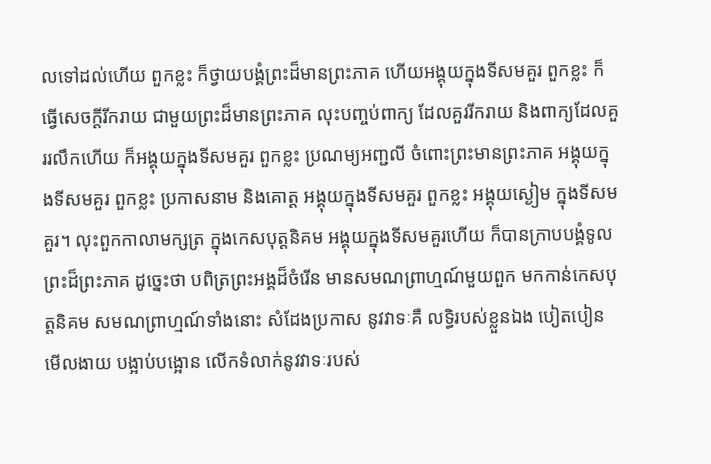លទៅដល់ហើយ ពួកខ្លះ ក៏ថ្វាយបង្គំព្រះដ៏មានព្រះភាគ ហើយអង្គុយក្នុងទីសមគួរ ពួកខ្លះ ក៏ធ្វើសេចក្ដីរីករាយ ជាមួយព្រះដ៏មានព្រះភាគ លុះបញ្ចប់ពាក្យ ដែលគួររីករាយ និងពាក្យដែលគួររលឹកហើយ ក៏អង្គុយក្នុងទីសមគួរ ពួកខ្លះ ប្រណម្យអញ្ជលី ចំពោះព្រះមានព្រះភាគ អង្គុយក្នុងទីសមគួរ ពួកខ្លះ ប្រកាសនាម និងគោត្ត អង្គុយក្នុងទីសមគួរ ពួកខ្លះ អង្គុយស្ងៀម ក្នុងទីសមគួរ។ លុះពួកកាលាមក្សត្រ ក្នុងកេសបុត្តនិគម អង្គុយក្នុងទីសមគួរហើយ ក៏បានក្រាបបង្គំទូលព្រះដ៏ព្រះភាគ ដូច្នេះថា បពិត្រព្រះអង្គដ៏ចំរើន មានសមណព្រាហ្មណ៍មួយពួក មកកាន់កេសបុត្តនិគម សមណព្រាហ្មណ៍ទាំងនោះ សំដែងប្រកាស នូវវាទៈគឺ លទ្ធិរបស់ខ្លួនឯង បៀតបៀន មើលងាយ បង្អាប់បង្អោន លើកទំលាក់នូវវាទៈរបស់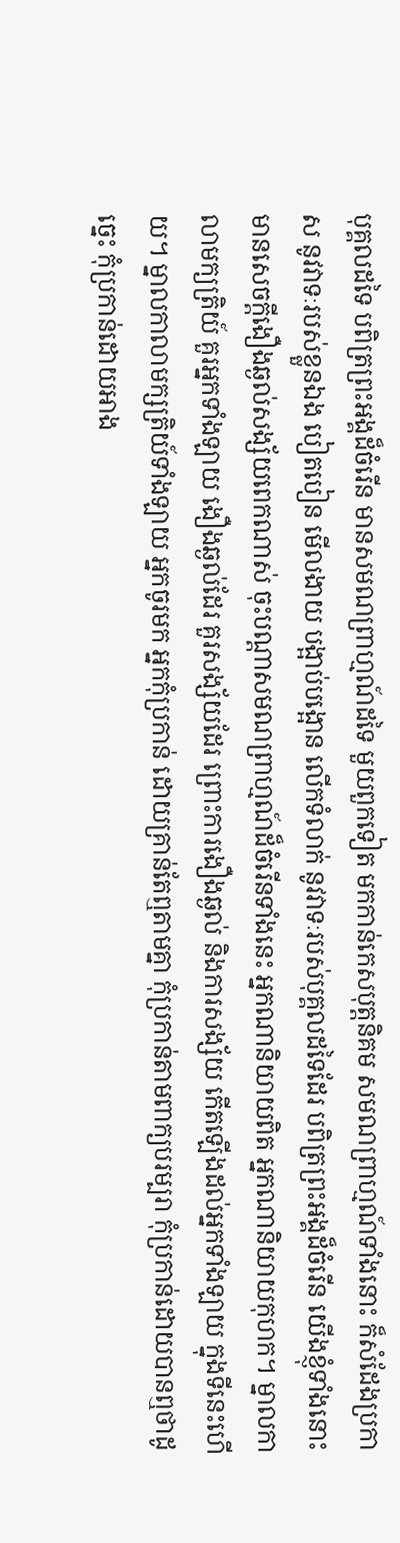បុគ្គលដទៃ បពិត្រព្រះអង្គដ៏ចំរើន មានសមណព្រាហ្មណ៍ដទៃ មួយពួកទៀត មកកាន់កេសបុត្តនិគម សមណព្រាហ្មណ៍ទាំងនោះ ក៏សំដែងប្រកាស នូវវាទៈរបស់ខ្លួនឯង បៀតបៀន មើលងាយ បង្អាប់បង្អោន លើកទំលាក់ នូវវាទៈរបស់បុគ្គលដទៃដែរ បពិត្រព្រះអង្គដ៏ចំរើន យើងខ្ញុំទាំងនោះ មានសេចក្ដីងឿងឆ្ងល់សង្ស័យពេកណាស់ ចុះបណ្ដាសមណព្រាហ្មណ៍ដ៏ចំរើនទាំងនេះ អ្នកណានិយាយពិត អ្នកណានិយាយកុហក។ ម្នាលកាលាមក្យត្រិយ៍ គួរអ្នកទាំងឡាយ ងឿងឆ្ងល់ដែរ គួរសង្ស័យដែរ ព្រោះការងឿងឆ្ងល់ និងការសង្ស័យ កើតឡើងដល់អ្នកទាំងឡាយ ក្នុងទីនេះហើយ។ ម្នាលកាលាមក្សត្រិយ៍ទាំងឡាយ អ្នកចូរមក អ្នកកុំប្រកាន់ ដោយគ្រាន់តែឮតាមគ្នា កុំប្រកាន់តាមពាក្យបរម្បរា កុំប្រកាន់ដោយបានឮថាដូច្នេះ កុំប្រកាន់ដោយអាង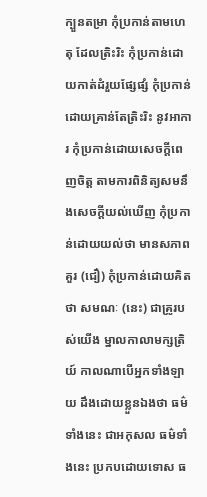ក្បួនតម្រា កុំប្រកាន់តាមហេតុ ដែលត្រិះរិះ កុំប្រកាន់ដោយកាត់ដំរួយផ្សែផ្សំ កុំប្រកាន់ដោយគ្រាន់តែត្រិះរិះ នូវអាការ កុំប្រកាន់ដោយសេចក្ដីពេញចិត្ត តាមការពិនិត្យសមនឹងសេចក្ដីយល់ឃើញ កុំប្រកាន់ដោយយល់ថា មានសភាពគួរ (ជឿ) កុំប្រកាន់ដោយគិតថា សមណៈ (នេះ) ជាគ្រូរបស់យើង ម្នាលកាលាមក្សត្រិយ៍ កាលណាបើអ្នកទាំងឡាយ ដឹងដោយខ្លួនឯងថា ធម៌ទាំងនេះ ជាអកុសល ធម៌ទាំងនេះ ប្រកបដោយទោស ធ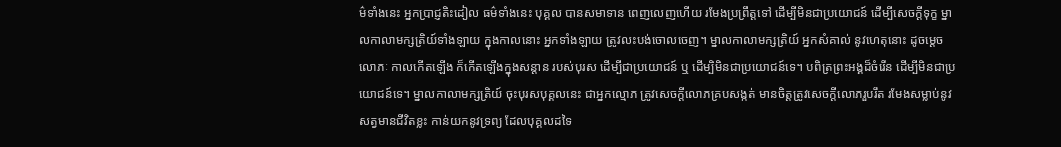ម៌ទាំងនេះ អ្នកប្រាជ្ញតិះដៀល ធម៌ទាំងនេះ បុគ្គល បានសមាទាន ពេញលេញហើយ រមែងប្រព្រឹត្តទៅ ដើម្បីមិនជាប្រយោជន៍ ដើម្បីសេចក្ដីទុក្ខ ម្នាលកាលាមក្សត្រិយ៍ទាំងឡាយ ក្នុងកាលនោះ អ្នកទាំងឡាយ ត្រូវលះបង់ចោលចេញ។ ម្នាលកាលាមក្សត្រិយ៍ អ្នកសំគាល់ នូវហេតុនោះ ដូចម្ដេច លោភៈ កាលកើតឡើង ក៏កើតឡើងក្នុងសន្ដាន របស់បុរស ដើម្បីជាប្រយោជន៍ ឬ ដើម្បិមិនជាប្រយោជន៍ទេ។ បពិត្រព្រះអង្គដ៏ចំរើន ដើម្បីមិនជាប្រយោជន៍ទេ។ ម្នាលកាលាមក្សត្រិយ៍ ចុះបុរសបុគ្គលនេះ ជាអ្នកល្មោភ ត្រូវសេចក្ដីលោភគ្របសង្កត់ មានចិត្តត្រូវសេចក្ដីលោភរួបរឹត រមែងសម្លាប់នូវសត្វមានជីវិតខ្លះ កាន់យកនូវទ្រព្យ ដែលបុគ្គលដទៃ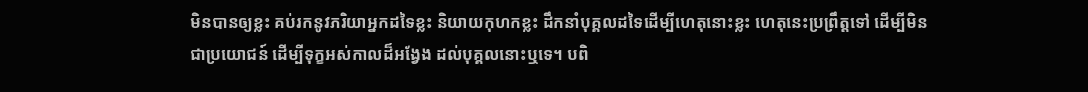មិនបានឲ្យខ្លះ គប់រកនូវភរិយាអ្នកដទៃខ្លះ និយាយកុហកខ្លះ ដឹកនាំបុគ្គលដទៃដើម្បីហេតុនោះខ្លះ ហេតុនេះប្រព្រឹត្តទៅ ដើម្បីមិនជាប្រយោជន៍ ដើម្បីទុក្ខអស់កាលដ៏អង្វែង ដល់បុគ្គលនោះឬទេ។ បពិ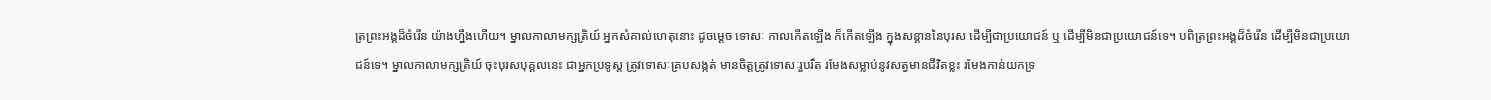ត្រព្រះអង្គដ៏ចំរើន យ៉ាងហ្នឹងហើយ។ ម្នាលកាលាមក្សត្រិយ៍ អ្នកសំគាល់ហេតុនោះ ដូចម្ដេច ទោសៈ កាលកើតឡើង ក៏កើតឡើង ក្នុងសន្ដាននៃបុរស ដើម្បីជាប្រយោជន៍ ឬ ដើម្បីមិនជាប្រយោជន៍ទេ។ បពិត្រព្រះអង្គដ៏ចំរើន ដើម្បីមិនជាប្រយោជន៍ទេ។ ម្នាលកាលាមក្សត្រិយ៍ ចុះបុរសបុគ្គលនេះ ជាអ្នកប្រទូស្ត ត្រូវទោសៈគ្របសង្កត់ មានចិត្តត្រូវទោសៈរួបរឹត រមែងសម្លាប់នូវសត្វមានជីវិតខ្លះ រមែងកាន់យកទ្រ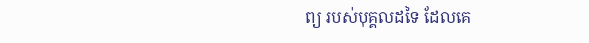ព្យ របស់បុគ្គលដទៃ ដែលគេ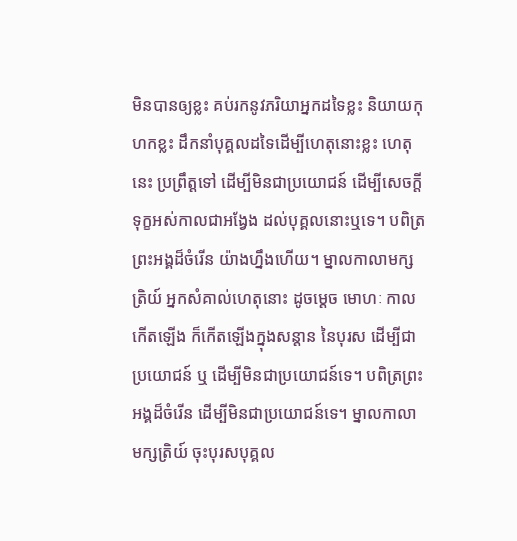មិនបានឲ្យខ្លះ គប់រកនូវភរិយាអ្នកដទៃខ្លះ និយាយកុហកខ្លះ ដឹកនាំបុគ្គលដទៃដើម្បីហេតុនោះខ្លះ ហេតុនេះ ប្រព្រឹត្តទៅ ដើម្បីមិនជាប្រយោជន៍ ដើម្បីសេចក្ដីទុក្ខអស់កាលជាអង្វែង ដល់បុគ្គលនោះឬទេ។ បពិត្រព្រះអង្គដ៏ចំរើន យ៉ាងហ្នឹងហើយ។ ម្នាលកាលាមក្សត្រិយ៍ អ្នកសំគាល់ហេតុនោះ ដូចម្ដេច មោហៈ កាលកើតឡើង ក៏កើតឡើងក្នុងសន្ដាន នៃបុរស ដើម្បីជាប្រយោជន៍ ឬ ដើម្បីមិនជាប្រយោជន៍ទេ។ បពិត្រព្រះអង្គដ៏ចំរើន ដើម្បីមិនជាប្រយោជន៍ទេ។ ម្នាលកាលាមក្សត្រិយ៍ ចុះបុរសបុគ្គល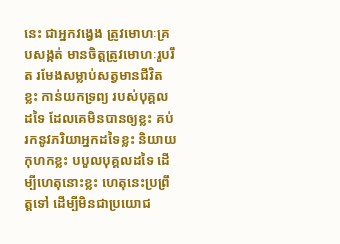នេះ ជាអ្នកវង្វេង ត្រូវមោហៈគ្របសង្កត់ មានចិត្តត្រូវមោហៈរួបរឹត រមែងសម្លាប់សត្វមានជីវិតខ្លះ កាន់យកទ្រព្យ របស់បុគ្គលដទៃ ដែលគេមិនបានឲ្យខ្លះ គប់រកនូវភរិយាអ្នកដទៃខ្លះ និយាយកុហកខ្លះ បបួលបុគ្គលដទៃ ដើម្បីហេតុនោះខ្លះ ហេតុនេះប្រព្រឹត្តទៅ ដើម្បីមិនជាប្រយោជ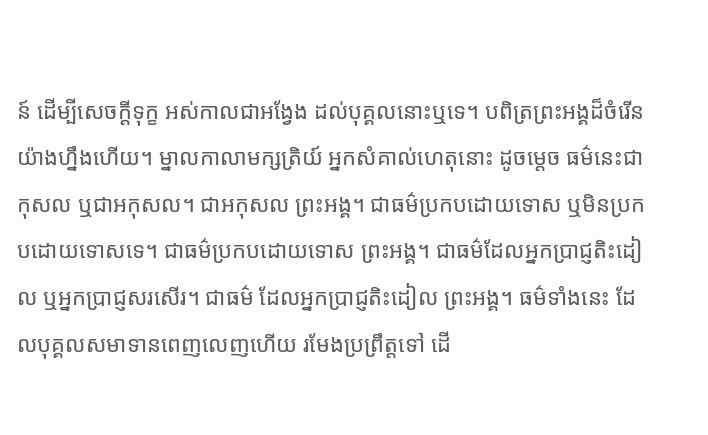ន៍ ដើម្បីសេចក្ដីទុក្ខ អស់កាលជាអង្វែង ដល់បុគ្គលនោះឬទេ។ បពិត្រព្រះអង្គដ៏ចំរើន យ៉ាងហ្នឹងហើយ។ ម្នាលកាលាមក្សត្រិយ៍ អ្នកសំគាល់ហេតុនោះ ដូចម្ដេច ធម៌នេះជាកុសល ឬជាអកុសល។ ជាអកុសល ព្រះអង្គ។ ជាធម៌ប្រកបដោយទោស ឬមិនប្រកបដោយទោសទេ។ ជាធម៌ប្រកបដោយទោស ព្រះអង្គ។ ជាធម៌ដែលអ្នកប្រាជ្ញតិះដៀល ឬអ្នកប្រាជ្ញសរសើរ។ ជាធម៌ ដែលអ្នកប្រាជ្ញតិះដៀល ព្រះអង្គ។ ធម៌ទាំងនេះ ដែលបុគ្គលសមាទានពេញលេញហើយ រមែងប្រព្រឹត្តទៅ ដើ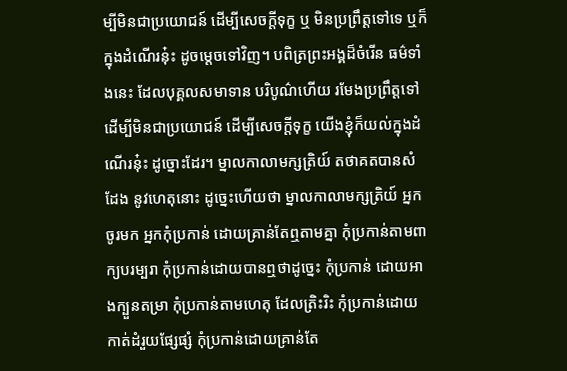ម្បីមិនជាប្រយោជន៍ ដើម្បីសេចក្ដីទុក្ខ ឬ មិនប្រព្រឹត្តទៅទេ ឬក៏ក្នុងដំណើរនុ៎ះ ដូចម្ដេចទៅវិញ។ បពិត្រព្រះអង្គដ៏ចំរើន ធម៌ទាំងនេះ ដែលបុគ្គលសមាទាន បរិបូណ៌ហើយ រមែងប្រព្រឹត្តទៅ ដើម្បីមិនជាប្រយោជន៍ ដើម្បីសេចក្ដីទុក្ខ យើងខ្ញុំក៏យល់ក្នុងដំណើរនុ៎ះ ដូច្នោះដែរ។ ម្នាលកាលាមក្សត្រិយ៍ តថាគតបានសំដែង នូវហេតុនោះ ដូច្នេះហើយថា ម្នាលកាលាមក្សត្រិយ៍ អ្នកចូរមក អ្នកកុំប្រកាន់ ដោយគ្រាន់តែឮតាមគ្នា កុំប្រកាន់តាមពាក្យបរម្បរា កុំប្រកាន់ដោយបានឮថាដូច្នេះ កុំប្រកាន់ ដោយអាងក្បួនតម្រា កុំប្រកាន់តាមហេតុ ដែលត្រិះរិះ កុំប្រកាន់ដោយកាត់ដំរួយផ្សែផ្សំ កុំប្រកាន់ដោយគ្រាន់តែ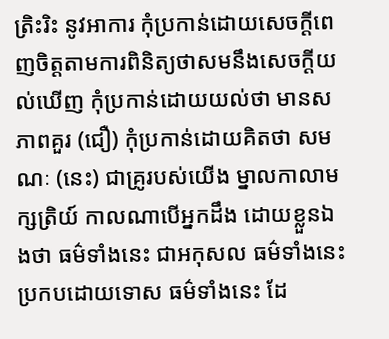ត្រិះរិះ នូវអាការ កុំប្រកាន់ដោយសេចក្ដីពេញចិត្តតាមការពិនិត្យថាសមនឹងសេចក្ដីយល់ឃើញ កុំប្រកាន់ដោយយល់ថា មានសភាពគួរ (ជឿ) កុំប្រកាន់ដោយគិតថា សមណៈ (នេះ) ជាគ្រូរបស់យើង ម្នាលកាលាមក្សត្រិយ៍ កាលណាបើអ្នកដឹង ដោយខ្លួនឯងថា ធម៌ទាំងនេះ ជាអកុសល ធម៌ទាំងនេះ ប្រកបដោយទោស ធម៌ទាំងនេះ ដែ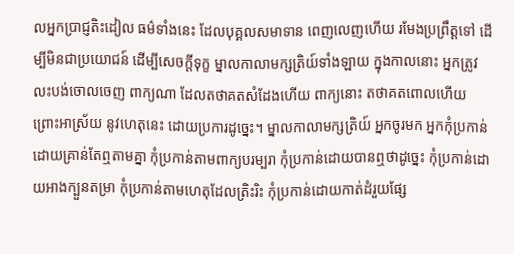លអ្នកប្រាជ្ញតិះដៀល ធម៌ទាំងនេះ ដែលបុគ្គលសមាទាន ពេញលេញហើយ រមែងប្រព្រឹត្តទៅ ដើម្បីមិនជាប្រយោជន៍ ដើម្បីសេចក្ដីទុក្ខ ម្នាលកាលាមក្សត្រិយ៍ទាំងឡាយ ក្នុងកាលនោះ អ្នកត្រូវលះបង់ចោលចេញ ពាក្យណា ដែលតថាគតសំដែងហើយ ពាក្យនោះ តថាគតពោលហើយ ព្រោះអាស្រ័យ នូវហេតុនេះ ដោយប្រការដូច្នេះ។ ម្នាលកាលាមក្សត្រិយ៍ អ្នកចូរមក អ្នកកុំប្រកាន់ ដោយគ្រាន់តែឮតាមគ្នា កុំប្រកាន់តាមពាក្យបរម្បរា កុំប្រកាន់ដោយបានឮថាដូច្នេះ កុំប្រកាន់ដោយអាងក្បួនតម្រា កុំប្រកាន់តាមហេតុដែលត្រិះរិះ កុំប្រកាន់ដោយកាត់ដំរួយផ្សែ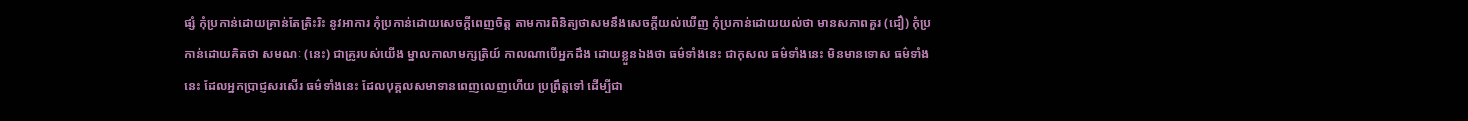ផ្សំ កុំប្រកាន់ដោយគ្រាន់តែត្រិះរិះ នូវអាការ កុំប្រកាន់ដោយសេចក្ដីពេញចិត្ត តាមការពិនិត្យថាសមនឹងសេចក្ដីយល់ឃើញ កុំប្រកាន់ដោយយល់ថា មានសភាពគួរ (ជឿ) កុំប្រកាន់ដោយគិតថា សមណៈ (នេះ) ជាគ្រូរបស់យើង ម្នាលកាលាមក្សត្រិយ៍ កាលណាបើអ្នកដឹង ដោយខ្លួនឯងថា ធម៌ទាំងនេះ ជាកុសល ធម៌ទាំងនេះ មិនមានទោស ធម៌ទាំងនេះ ដែលអ្នកប្រាជ្ញសរសើរ ធម៌ទាំងនេះ ដែលបុគ្គលសមាទានពេញលេញហើយ ប្រព្រឹត្តទៅ ដើម្បីជា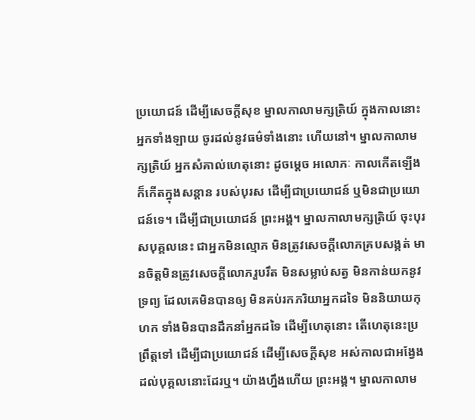ប្រយោជន៍ ដើម្បីសេចក្ដីសុខ ម្នាលកាលាមក្សត្រិយ៍ ក្នុងកាលនោះ អ្នកទាំងឡាយ ចូរដល់នូវធម៌ទាំងនោះ ហើយនៅ។ ម្នាលកាលាមក្សត្រិយ៍ អ្នកសំគាល់ហេតុនោះ ដូចម្ដេច អលោភៈ កាលកើតឡើង ក៏កើតក្នុងសន្ដាន របស់បុរស ដើម្បីជាប្រយោជន៍ ឬមិនជាប្រយោជន៍ទេ។ ដើម្បីជាប្រយោជន៍ ព្រះអង្គ។ ម្នាលកាលាមក្សត្រិយ៍ ចុះបុរសបុគ្គលនេះ ជាអ្នកមិនល្មោភ មិនត្រូវសេចក្ដីលោភគ្របសង្កត់ មានចិត្តមិនត្រូវសេចក្ដីលោភរួបរឹត មិនសម្លាប់សត្វ មិនកាន់យកនូវទ្រព្យ ដែលគេមិនបានឲ្យ មិនគប់រកភរិយាអ្នកដទៃ មិននិយាយកុហក ទាំងមិនបានដឹកនាំអ្នកដទៃ ដើម្បីហេតុនោះ តើហេតុនេះប្រព្រឹត្តទៅ ដើម្បីជាប្រយោជន៍ ដើម្បីសេចក្ដីសុខ អស់កាលជាអង្វែង ដល់បុគ្គលនោះដែរឬ។ យ៉ាងហ្នឹងហើយ ព្រះអង្គ។ ម្នាលកាលាម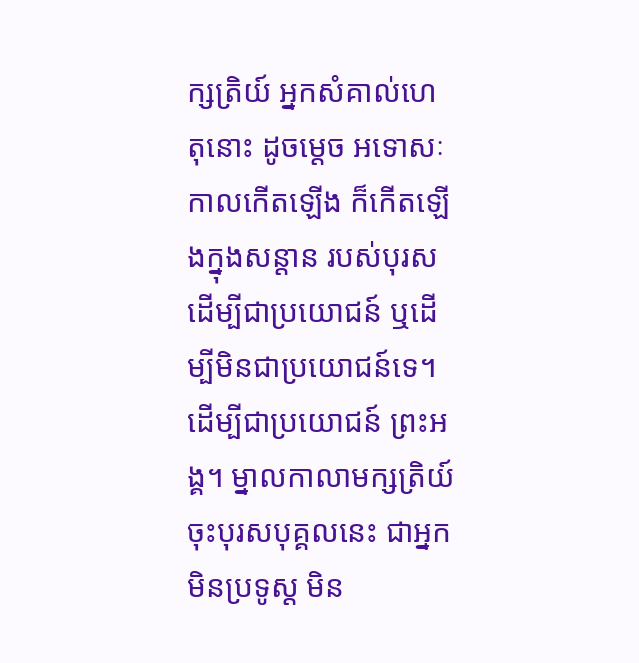ក្សត្រិយ៍ អ្នកសំគាល់ហេតុនោះ ដូចម្ដេច អទោសៈ កាលកើតឡើង ក៏កើតឡើងក្នុងសន្ដាន របស់បុរស ដើម្បីជាប្រយោជន៍ ឬដើម្បីមិនជាប្រយោជន៍ទេ។ ដើម្បីជាប្រយោជន៍ ព្រះអង្គ។ ម្នាលកាលាមក្សត្រិយ៍ ចុះបុរសបុគ្គលនេះ ជាអ្នកមិនប្រទូស្ត មិន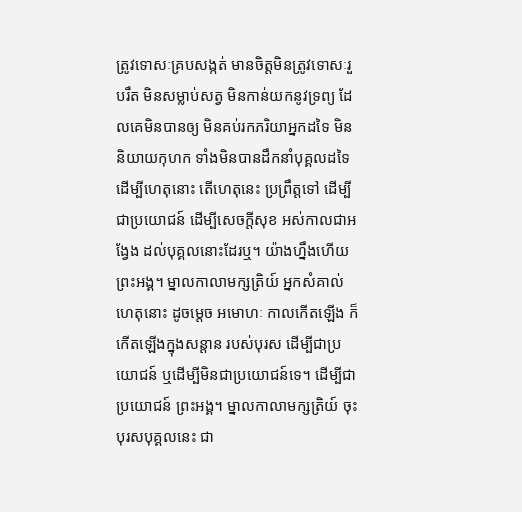ត្រូវទោសៈគ្របសង្កត់ មានចិត្តមិនត្រូវទោសៈរួបរឹត មិនសម្លាប់សត្វ មិនកាន់យកនូវទ្រព្យ ដែលគេមិនបានឲ្យ មិនគប់រកភរិយាអ្នកដទៃ មិននិយាយកុហក ទាំងមិនបានដឹកនាំបុគ្គលដទៃ ដើម្បីហេតុនោះ តើហេតុនេះ ប្រព្រឹត្តទៅ ដើម្បីជាប្រយោជន៍ ដើម្បីសេចក្ដីសុខ អស់កាលជាអង្វែង ដល់បុគ្គលនោះដែរឬ។ យ៉ាងហ្នឹងហើយ ព្រះអង្គ។ ម្នាលកាលាមក្សត្រិយ៍ អ្នកសំគាល់ហេតុនោះ ដូចម្ដេច អមោហៈ កាលកើតឡើង ក៏កើតឡើងក្នុងសន្ដាន របស់បុរស ដើម្បីជាប្រយោជន៍ ឬដើម្បីមិនជាប្រយោជន៍ទេ។ ដើម្បីជាប្រយោជន៍ ព្រះអង្គ។ ម្នាលកាលាមក្សត្រិយ៍ ចុះបុរសបុគ្គលនេះ ជា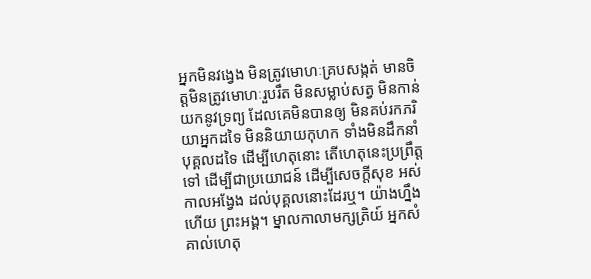អ្នកមិនវង្វេង មិនត្រូវមោហៈគ្របសង្កត់ មានចិត្តមិនត្រូវមោហៈរួបរឹត មិនសម្លាប់សត្វ មិនកាន់យកនូវទ្រព្យ ដែលគេមិនបានឲ្យ មិនគប់រកភរិយាអ្នកដទៃ មិននិយាយកុហក ទាំងមិនដឹកនាំបុគ្គលដទៃ ដើម្បីហេតុនោះ តើហេតុនេះប្រព្រឹត្តទៅ ដើម្បីជាប្រយោជន៍ ដើម្បីសេចក្ដីសុខ អស់កាលអង្វែង ដល់បុគ្គលនោះដែរឬ។ យ៉ាងហ្នឹងហើយ ព្រះអង្គ។ ម្នាលកាលាមក្សត្រិយ៍ អ្នកសំគាល់ហេតុ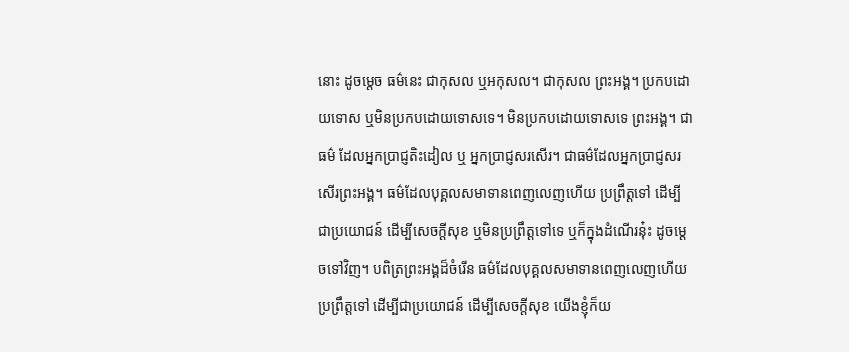នោះ ដូចម្ដេច ធម៌នេះ ជាកុសល ឬអកុសល។ ជាកុសល ព្រះអង្គ។ ប្រកបដោយទោស ឬមិនប្រកបដោយទោសទេ។ មិនប្រកបដោយទោសទេ ព្រះអង្គ។ ជាធម៌ ដែលអ្នកប្រាជ្ញតិះដៀល ឬ អ្នកប្រាជ្ញសរសើរ។ ជាធម៌ដែលអ្នកប្រាជ្ញសរសើរព្រះអង្គ។ ធម៌ដែលបុគ្គលសមាទានពេញលេញហើយ ប្រព្រឹត្តទៅ ដើម្បីជាប្រយោជន៍ ដើម្បីសេចក្ដីសុខ ឬមិនប្រព្រឹត្តទៅទេ ឬក៏ក្នុងដំណើរនុ៎ះ ដូចម្ដេចទៅវិញ។ បពិត្រព្រះអង្គដ៏ចំរើន ធម៌ដែលបុគ្គលសមាទានពេញលេញហើយ ប្រព្រឹត្តទៅ ដើម្បីជាប្រយោជន៍ ដើម្បីសេចក្ដីសុខ យើងខ្ញុំក៏យ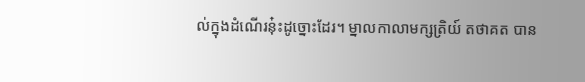ល់ក្នុងដំណើរនុ៎ះដូច្នោះដែរ។ ម្នាលកាលាមក្សត្រិយ៍ តថាគត បាន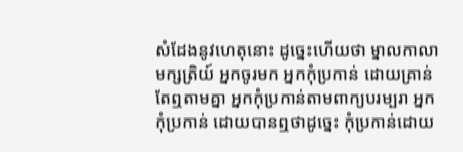សំដែងនូវហេតុនោះ ដូច្នេះហើយថា ម្នាលកាលាមក្សត្រិយ៍ អ្នកចូរមក អ្នកកុំប្រកាន់ ដោយគ្រាន់តែឮតាមគ្នា អ្នកកុំប្រកាន់តាមពាក្យបរម្បរា អ្នកកុំប្រកាន់ ដោយបានឮថាដូច្នេះ កុំប្រកាន់ដោយ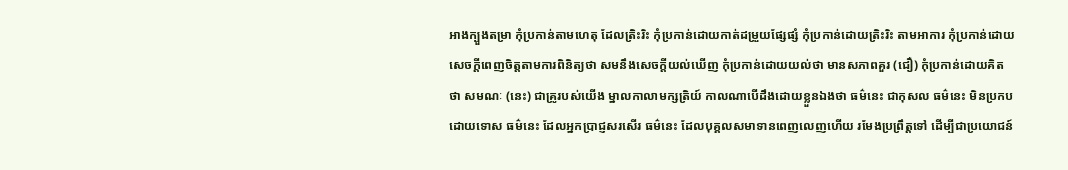អាងក្បួងតម្រា កុំប្រកាន់តាមហេតុ ដែលត្រិះរិះ កុំប្រកាន់ដោយកាត់ដម្រួយផ្សែផ្សំ កុំប្រកាន់ដោយត្រិះរិះ តាមអាការ កុំប្រកាន់ដោយសេចក្ដីពេញចិត្តតាមការពិនិត្យថា សមនឹងសេចក្ដីយល់ឃើញ កុំប្រកាន់ដោយយល់ថា មានសភាពគួរ (ជឿ) កុំប្រកាន់ដោយគិតថា សមណៈ (នេះ) ជាគ្រូរបស់យើង ម្នាលកាលាមក្សត្រិយ៍ កាលណាបើដឹងដោយខ្លួនឯងថា ធម៌នេះ ជាកុសល ធម៌នេះ មិនប្រកបដោយទោស ធម៌នេះ ដែលអ្នកប្រាជ្ញសរសើរ ធម៌នេះ ដែលបុគ្គលសមាទានពេញលេញហើយ រមែងប្រព្រឹត្តទៅ ដើម្បីជាប្រយោជន៍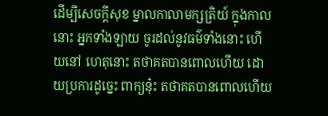ដើម្បីសេចក្ដីសុខ ម្នាលកាលាមក្សត្រិយ៍ ក្នុងកាលនោះ អ្នកទាំងឡាយ ចូរដល់នូវធម៌ទាំងនោះ ហើយនៅ ហេតុនោះ តថាគតបានពោលហើយ ដោយប្រការដូច្នេះ ពាក្យនុ៎ះ តថាគតបានពោលហើយ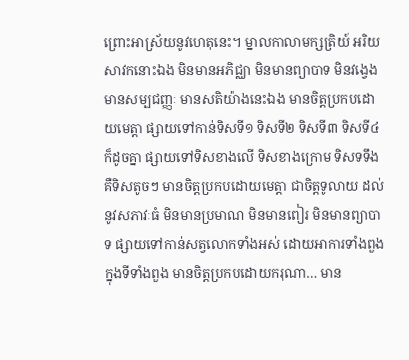ព្រោះអាស្រ័យនូវហេតុនេះ។ ម្នាលកាលាមក្សត្រិយ៍ អរិយសាវកនោះឯង មិនមានអភិជ្ឈា មិនមានព្យាបាទ មិនវង្វេង មានសម្បជញ្ញៈ មានសតិយ៉ាងនេះឯង មានចិត្តប្រកបដោយមេត្តា ផ្សាយទៅកាន់ទិសទី១ ទិសទី២ ទិសទី៣ ទិសទី៤ ក៏ដូចគ្នា ផ្សាយទៅទិសខាងលើ ទិសខាងក្រោម ទិសទទឹង គឺទិសតូចៗ មានចិត្តប្រកបដោយមេត្តា ជាចិត្តទូលាយ ដល់នូវសភាវៈធំ មិនមានប្រមាណ មិនមានពៀរ មិនមានព្យាបាទ ផ្សាយទៅកាន់សត្វលោកទាំងអស់ ដោយអាការទាំងពួង ក្នុងទីទាំងពួង មានចិត្តប្រកបដោយករុណា… មាន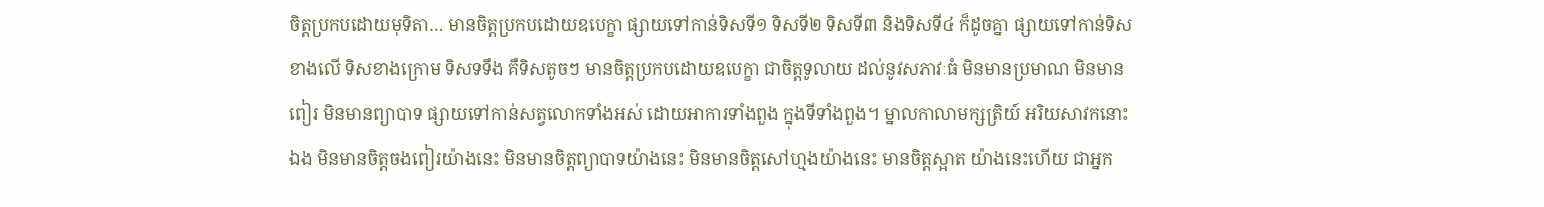ចិត្តប្រកបដោយមុទិតា… មានចិត្តប្រកបដោយឧបេក្ខា ផ្សាយទៅកាន់ទិសទី១ ទិសទី២ ទិសទី៣ និងទិសទី៤ ក៏ដូចគ្នា ផ្សាយទៅកាន់ទិសខាងលើ ទិសខាងក្រោម ទិសទទឹង គឺទិសតូចៗ មានចិត្តប្រកបដោយឧបេក្ខា ជាចិត្តទូលាយ ដល់នូវសភាវៈធំ មិនមានប្រមាណ មិនមានពៀរ មិនមានព្យាបាទ ផ្សាយទៅកាន់សត្វលោកទាំងអស់ ដោយអាការទាំងពួង ក្នុងទីទាំងពួង។ ម្នាលកាលាមក្សត្រិយ៍ អរិយសាវកនោះឯង មិនមានចិត្តចងពៀរយ៉ាងនេះ មិនមានចិត្តព្យាបាទយ៉ាងនេះ មិនមានចិត្តសៅហ្មងយ៉ាងនេះ មានចិត្តស្អាត យ៉ាងនេះហើយ ជាអ្នក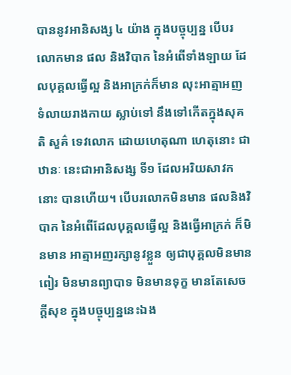បាននូវអានិសង្ស ៤ យ៉ាង ក្នុងបច្ចុប្បន្ន បើបរលោកមាន ផល និងវិបាក នៃអំពើទាំងឡាយ ដែលបុគ្គលធ្វើល្អ និងអាក្រក់ក៏មាន លុះអាត្មាអញ ទំលាយរាងកាយ ស្លាប់ទៅ នឹងទៅកើតក្នុងសុគតិ សួគ៌ ទេវលោក ដោយហេតុណា ហេតុនោះ ជាឋានៈ នេះជាអានិសង្ស ទី១ ដែលអរិយសាវកនោះ បានហើយ។ បើបរលោកមិនមាន ផលនិងវិបាក នៃអំពើដែលបុគ្គលធ្វើល្អ និងធ្វើអាក្រក់ ក៏មិនមាន អាត្មាអញរក្សានូវខ្លួន ឲ្យជាបុគ្គលមិនមានពៀរ មិនមានព្យាបាទ មិនមានទុក្ខ មានតែសេចក្ដីសុខ ក្នុងបច្ចុប្បន្ននេះឯង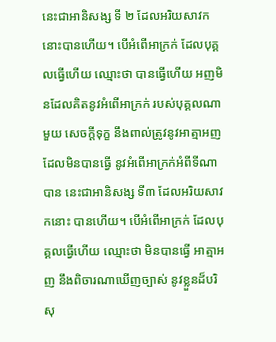នេះជាអានិសង្ស ទី ២ ដែលអរិយសាវកនោះបានហើយ។ បើអំពើអាក្រក់ ដែលបុគ្គលធ្វើហើយ ឈ្មោះថា បានធ្វើហើយ អញមិនដែលគិតនូវអំពើអាក្រក់ របស់បុគ្គលណាមួយ សេចក្ដីទុក្ខ នឹងពាល់ត្រូវនូវអាត្មាអញ ដែលមិនបានធ្វើ នូវអំពើអាក្រក់អំពីទីណាបាន នេះជាអានិសង្ស ទី៣ ដែលអរិយសាវកនោះ បានហើយ។ បើអំពើអាក្រក់ ដែលបុគ្គលធ្វើហើយ ឈ្មោះថា មិនបានធ្វើ អាត្មាអញ នឹងពិចារណាឃើញច្បាស់ នូវខ្លួនដ៏បរិសុ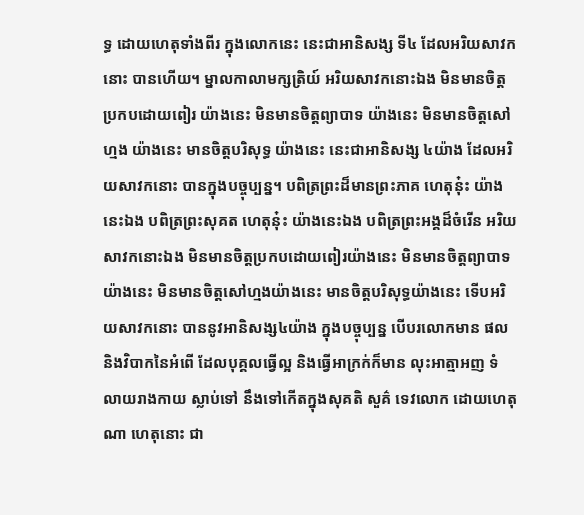ទ្ធ ដោយហេតុទាំងពីរ ក្នុងលោកនេះ នេះជាអានិសង្ស ទី៤ ដែលអរិយសាវកនោះ បានហើយ។ ម្នាលកាលាមក្សត្រិយ៍ អរិយសាវកនោះឯង មិនមានចិត្តប្រកបដោយពៀរ យ៉ាងនេះ មិនមានចិត្តព្យាបាទ យ៉ាងនេះ មិនមានចិត្តសៅហ្មង យ៉ាងនេះ មានចិត្តបរិសុទ្ធ យ៉ាងនេះ នេះជាអានិសង្ស ៤យ៉ាង ដែលអរិយសាវកនោះ បានក្នុងបច្ចុប្បន្ន។ បពិត្រព្រះដ៏មានព្រះភាគ ហេតុនុ៎ះ យ៉ាងនេះឯង បពិត្រព្រះសុគត ហេតុនុ៎ះ យ៉ាងនេះឯង បពិត្រព្រះអង្គដ៏ចំរើន អរិយសាវកនោះឯង មិនមានចិត្តប្រកបដោយពៀរយ៉ាងនេះ មិនមានចិត្តព្យាបាទយ៉ាងនេះ មិនមានចិត្តសៅហ្មងយ៉ាងនេះ មានចិត្តបរិសុទ្ធយ៉ាងនេះ ទើបអរិយសាវកនោះ បាននូវអានិសង្ស៤យ៉ាង ក្នុងបច្ចុប្បន្ន បើបរលោកមាន ផលនិងវិបាកនៃអំពើ ដែលបុគ្គលធ្វើល្អ និងធ្វើអាក្រក់ក៏មាន លុះអាត្មាអញ ទំលាយរាងកាយ ស្លាប់ទៅ នឹងទៅកើតក្នុងសុគតិ សួគ៌ ទេវលោក ដោយហេតុណា ហេតុនោះ ជា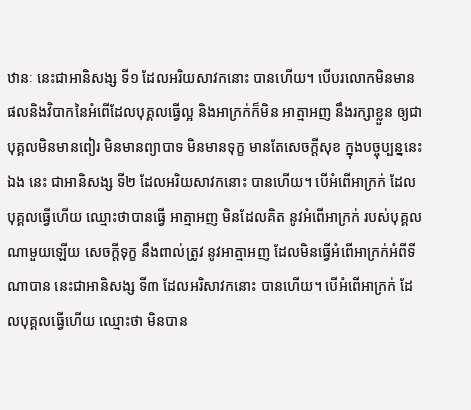ឋានៈ នេះជាអានិសង្ស ទី១ ដែលអរិយសាវកនោះ បានហើយ។ បើបរលោកមិនមាន ផលនិងវិបាកនៃអំពើដែលបុគ្គលធ្វើល្អ និងអាក្រក់ក៏មិន អាត្មាអញ នឹងរក្សាខ្លួន ឲ្យជាបុគ្គលមិនមានពៀរ មិនមានព្យាបាទ មិនមានទុក្ខ មានតែសេចក្ដីសុខ ក្នុងបច្ចុប្បន្ននេះឯង នេះ ជាអានិសង្ស ទី២ ដែលអរិយសាវកនោះ បានហើយ។ បើអំពើអាក្រក់ ដែលបុគ្គលធ្វើហើយ ឈ្មោះថាបានធ្វើ អាត្មាអញ មិនដែលគិត នូវអំពើអាក្រក់ របស់បុគ្គលណាមួយឡើយ សេចក្ដីទុក្ខ នឹងពាល់ត្រូវ នូវអាត្មាអញ ដែលមិនធ្វើអំពើអាក្រក់អំពីទីណាបាន នេះជាអានិសង្ស ទី៣ ដែលអរិសាវកនោះ បានហើយ។ បើអំពើអាក្រក់ ដែលបុគ្គលធ្វើហើយ ឈ្មោះថា មិនបាន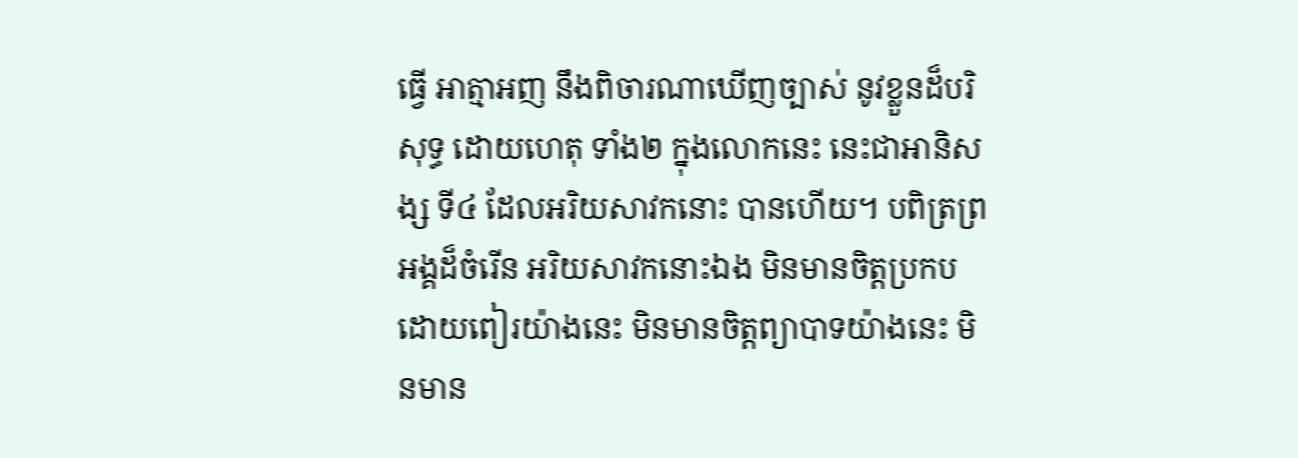ធ្វើ អាត្មាអញ នឹងពិចារណាឃើញច្បាស់ នូវខ្លួនដ៏បរិសុទ្ធ ដោយហេតុ ទាំង២ ក្នុងលោកនេះ នេះជាអានិសង្ស ទី៤ ដែលអរិយសាវកនោះ បានហើយ។ បពិត្រព្រអង្គដ៏ចំរើន អរិយសាវកនោះឯង មិនមានចិត្តប្រកបដោយពៀរយ៉ាងនេះ មិនមានចិត្តព្យាបាទយ៉ាងនេះ មិនមាន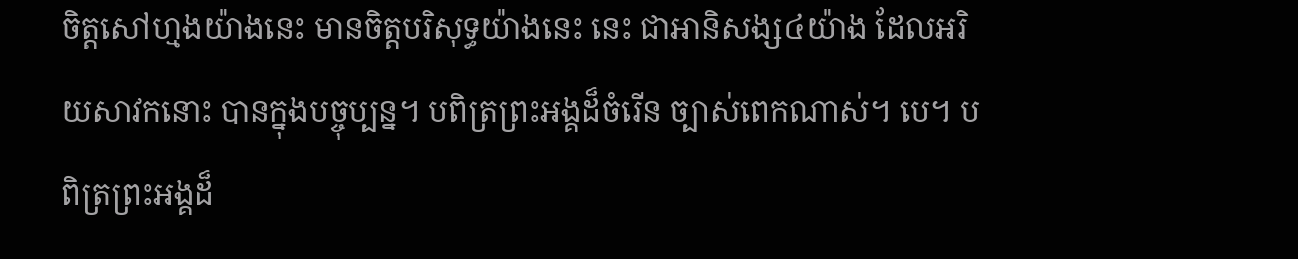ចិត្តសៅហ្មងយ៉ាងនេះ មានចិត្តបរិសុទ្ធយ៉ាងនេះ នេះ ជាអានិសង្ស៤យ៉ាង ដែលអរិយសាវកនោះ បានក្នុងបច្ចុប្បន្ន។ បពិត្រព្រះអង្គដ៏ចំរើន ច្បាស់ពេកណាស់។ បេ។ បពិត្រព្រះអង្គដ៏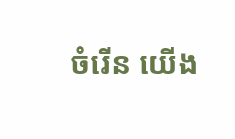ចំរើន យើង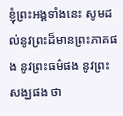ខ្ញុំព្រះអង្គទាំងនេះ សូមដល់នូវព្រះដ៏មានព្រះភាគផង នូវព្រះធម៌ផង នូវព្រះសង្ឃផង ថា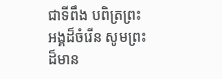ជាទីពឹង បពិត្រព្រះអង្គដ៏ចំរើន សូមព្រះដ៏មាន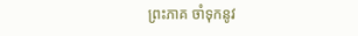ព្រះភាគ ចាំទុកនូវ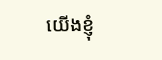យើងខ្ញុំ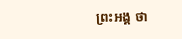ព្រះអង្គ ថា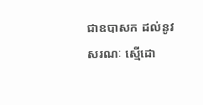ជាឧបាសក ដល់នូវសរណៈ ស្មើដោ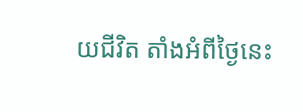យជីវិត តាំងអំពីថ្ងៃនេះ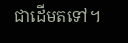ជាដើមតទៅ។